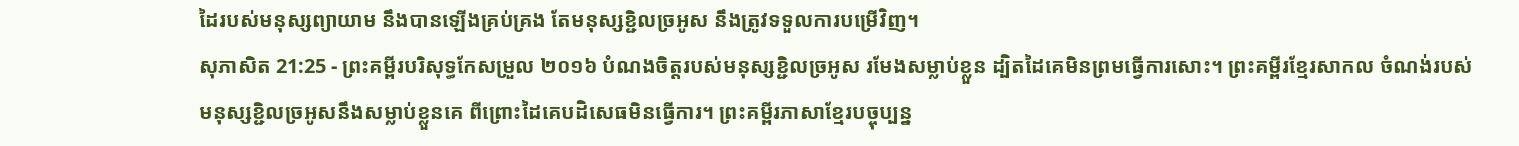ដៃរបស់មនុស្សព្យាយាម នឹងបានឡើងគ្រប់គ្រង តែមនុស្សខ្ជិលច្រអូស នឹងត្រូវទទួលការបម្រើវិញ។
សុភាសិត 21:25 - ព្រះគម្ពីរបរិសុទ្ធកែសម្រួល ២០១៦ បំណងចិត្តរបស់មនុស្សខ្ជិលច្រអូស រមែងសម្លាប់ខ្លួន ដ្បិតដៃគេមិនព្រមធ្វើការសោះ។ ព្រះគម្ពីរខ្មែរសាកល ចំណង់របស់មនុស្សខ្ជិលច្រអូសនឹងសម្លាប់ខ្លួនគេ ពីព្រោះដៃគេបដិសេធមិនធ្វើការ។ ព្រះគម្ពីរភាសាខ្មែរបច្ចុប្បន្ន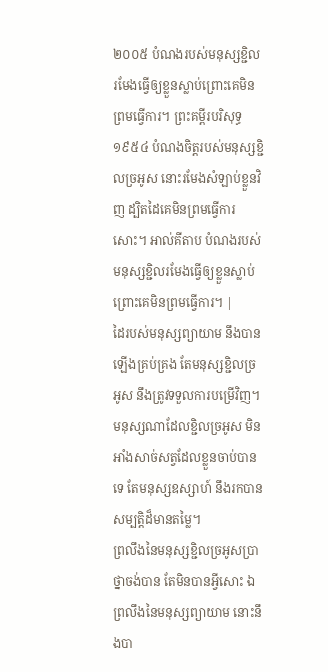២០០៥ បំណងរបស់មនុស្សខ្ជិលរមែងធ្វើឲ្យខ្លួនស្លាប់ព្រោះគេមិនព្រមធ្វើការ។ ព្រះគម្ពីរបរិសុទ្ធ ១៩៥៤ បំណងចិត្តរបស់មនុស្សខ្ជិលច្រអូស នោះរមែងសំឡាប់ខ្លួនវិញ ដ្បិតដៃគេមិនព្រមធ្វើការសោះ។ អាល់គីតាប បំណងរបស់មនុស្សខ្ជិលរមែងធ្វើឲ្យខ្លួនស្លាប់ព្រោះគេមិនព្រមធ្វើការ។ |
ដៃរបស់មនុស្សព្យាយាម នឹងបានឡើងគ្រប់គ្រង តែមនុស្សខ្ជិលច្រអូស នឹងត្រូវទទួលការបម្រើវិញ។
មនុស្សណាដែលខ្ជិលច្រអូស មិនអាំងសាច់សត្វដែលខ្លួនចាប់បានទេ តែមនុស្សឧស្សាហ៍ នឹងរកបានសម្បត្តិដ៏មានតម្លៃ។
ព្រលឹងនៃមនុស្សខ្ជិលច្រអូសប្រាថ្នាចង់បាន តែមិនបានអ្វីសោះ ឯព្រលឹងនៃមនុស្សព្យាយាម នោះនឹងបា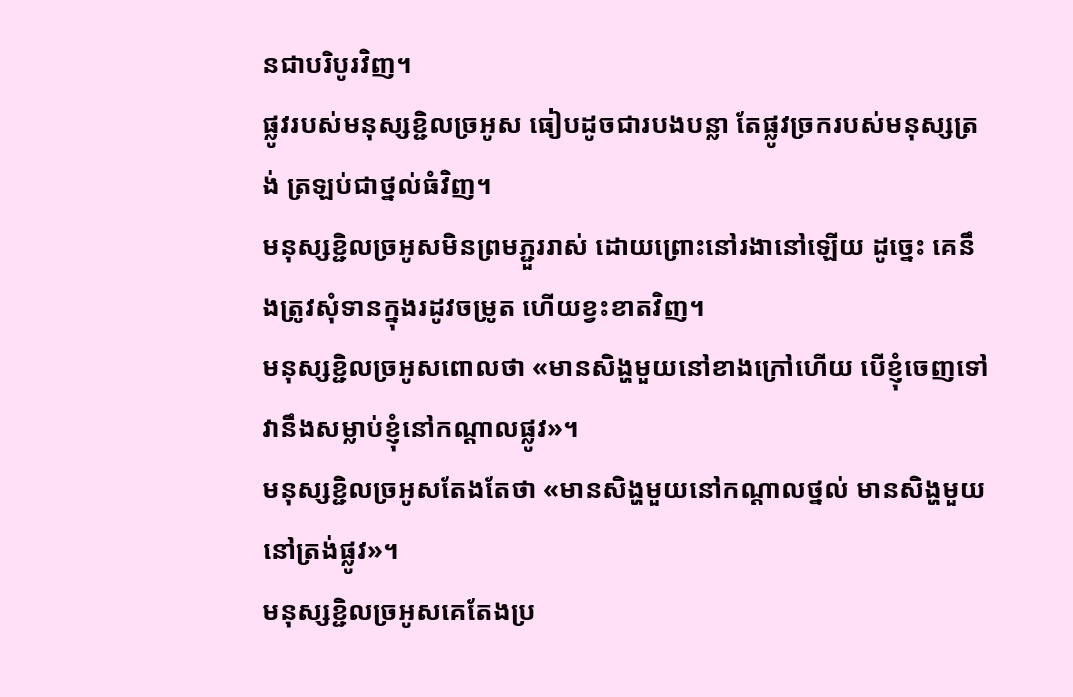នជាបរិបូរវិញ។
ផ្លូវរបស់មនុស្សខ្ជិលច្រអូស ធៀបដូចជារបងបន្លា តែផ្លូវច្រករបស់មនុស្សត្រង់ ត្រឡប់ជាថ្នល់ធំវិញ។
មនុស្សខ្ជិលច្រអូសមិនព្រមភ្ជួររាស់ ដោយព្រោះនៅរងានៅឡើយ ដូច្នេះ គេនឹងត្រូវសុំទានក្នុងរដូវចម្រូត ហើយខ្វះខាតវិញ។
មនុស្សខ្ជិលច្រអូសពោលថា «មានសិង្ហមួយនៅខាងក្រៅហើយ បើខ្ញុំចេញទៅ វានឹងសម្លាប់ខ្ញុំនៅកណ្ដាលផ្លូវ»។
មនុស្សខ្ជិលច្រអូសតែងតែថា «មានសិង្ហមួយនៅកណ្ដាលថ្នល់ មានសិង្ហមួយនៅត្រង់ផ្លូវ»។
មនុស្សខ្ជិលច្រអូសគេតែងប្រ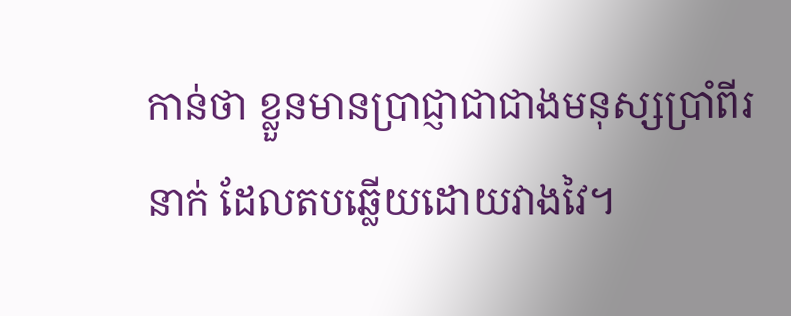កាន់ថា ខ្លួនមានប្រាជ្ញាជាជាងមនុស្សប្រាំពីរនាក់ ដែលតបឆ្លើយដោយវាងវៃ។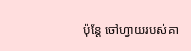ប៉ុន្តែ ចៅហ្វាយរបស់គា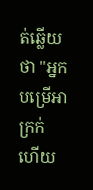ត់ឆ្លើយថា "អ្នកបម្រើអាក្រក់ ហើយ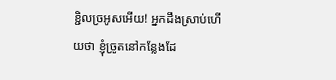ខ្ជិលច្រអូសអើយ! អ្នកដឹងស្រាប់ហើយថា ខ្ញុំច្រូតនៅកន្លែងដែ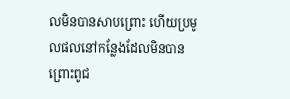លមិនបានសាបព្រោះ ហើយប្រមូលផលនៅកន្លែងដែលមិនបានព្រោះពូជ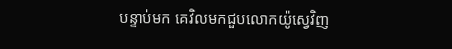បន្ទាប់មក គេវិលមកជួបលោកយ៉ូស្វេវិញ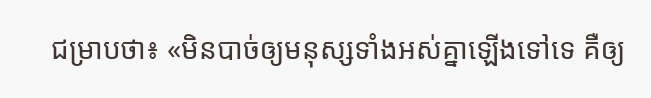ជម្រាបថា៖ «មិនបាច់ឲ្យមនុស្សទាំងអស់គ្នាឡើងទៅទេ គឺឲ្យ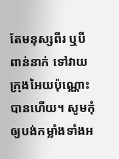តែមនុស្សពីរ ឬបីពាន់នាក់ ទៅវាយក្រុងអៃយប៉ុណ្ណោះបានហើយ។ សូមកុំឲ្យបង់កម្លាំងទាំងអ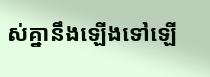ស់គ្នានឹងឡើងទៅឡើ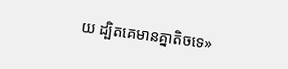យ ដ្បិតគេមានគ្នាតិចទេ»